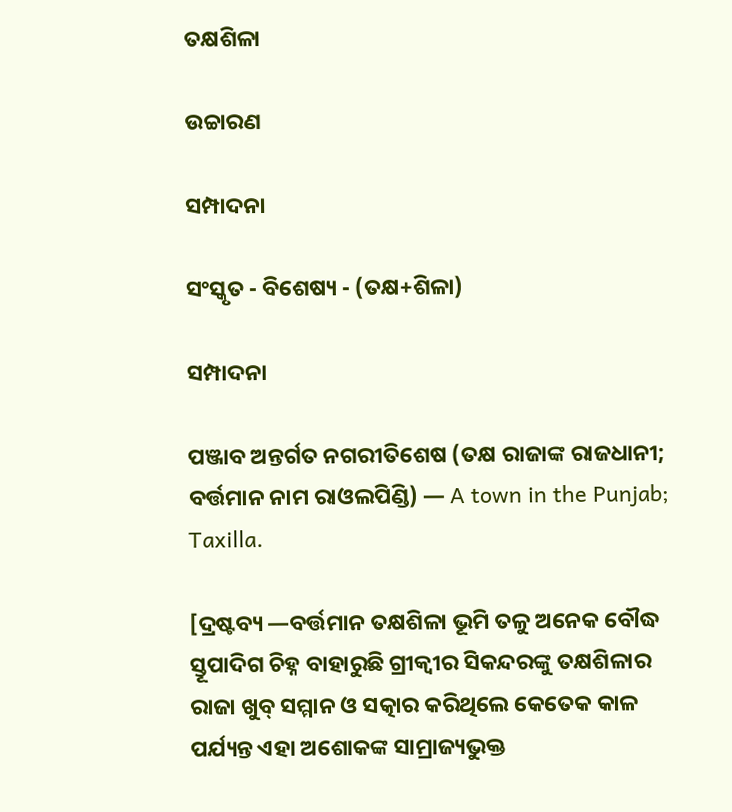ତକ୍ଷଶିଳା

ଉଚ୍ଚାରଣ

ସମ୍ପାଦନା

ସଂସ୍କୃତ - ବିଶେଷ୍ୟ - (ତକ୍ଷ+ଶିଳା)

ସମ୍ପାଦନା

ପଞ୍ଜାବ ଅନ୍ତର୍ଗତ ନଗରୀତିଶେଷ (ତକ୍ଷ ରାଜାଙ୍କ ରାଜଧାନୀ; ବର୍ତ୍ତମାନ ନାମ ରାଓଲପିଣ୍ଡି) — A town in the Punjab; Taxilla.

[ଦ୍ରଷ୍ଟବ୍ୟ —ବର୍ତ୍ତମାନ ତକ୍ଷଶିଳା ଭୂମି ତଳୁ ଅନେକ ବୌଦ୍ଧ ସ୍ତୂପାଦିଗ ଚିହ୍ନ ବାହାରୁଛି ଗ୍ରୀକ୍ୱୀର ସିକନ୍ଦରଙ୍କୁ ତକ୍ଷଶିଳାର ରାଜା ଖୁବ୍ ସମ୍ମାନ ଓ ସତ୍କାର କରିଥିଲେ କେତେକ କାଳ ପର୍ଯ୍ୟନ୍ତ ଏହା ଅଶୋକଙ୍କ ସାମ୍ରାଜ୍ୟଭୁକ୍ତ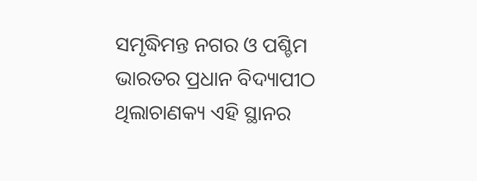ସମୃଦ୍ଧିମନ୍ତ ନଗର ଓ ପଶ୍ଚିମ ଭାରତର ପ୍ରଧାନ ବିଦ୍ୟାପୀଠ ଥିଲାଚାଣକ୍ୟ ଏହି ସ୍ଥାନର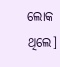ଲୋକ ଥିଲେ]